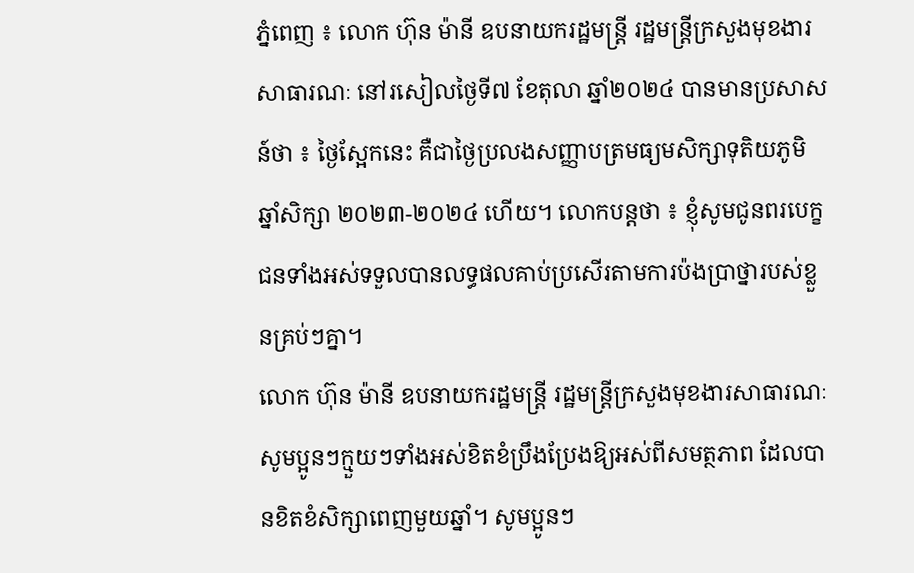ភ្នំពេញ ៖ លោក ហ៊ុន ម៉ានី ឧបនាយករដ្ឋមន្ត្រី រដ្ឋមន្ត្រីក្រសួងមុខងារសាធារណៈ នៅរសៀលថ្ងៃទី៧ ខែតុលា ឆ្នាំ២០២៤ បានមានប្រសាសន៍ថា ៖ ថ្ងៃស្អែកនេះ គឺជាថ្ងៃប្រលងសញ្ញាបត្រមធ្យមសិក្សាទុតិយភូមិ ឆ្នាំសិក្សា ២០២៣-២០២៤ ហើយ។ លោកបន្តថា ៖ ខ្ញុំសូមជូនពរបេក្ខជនទាំងអស់ទទួលបានលទ្ធផលគាប់ប្រសើរតាមការប៉ងប្រាថ្នារបស់ខ្លួនគ្រប់ៗគ្នា។
លោក ហ៊ុន ម៉ានី ឧបនាយករដ្ឋមន្ត្រី រដ្ឋមន្ត្រីក្រសួងមុខងារសាធារណៈ សូមប្អូនៗក្មួយៗទាំងអស់ខិតខំប្រឹងប្រែងឱ្យអស់ពីសមត្ថភាព ដែលបានខិតខំសិក្សាពេញមួយឆ្នាំ។ សូមប្អូនៗ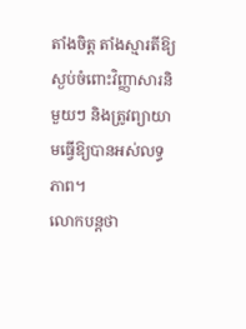តាំងចិត្ត តាំងស្មារតីឱ្យស្ងប់ចំពោះវិញ្ញាសារនិមួយៗ និងត្រូវព្យាយាមធ្វើឱ្យបានអស់លទ្ធភាព។
លោកបន្តថា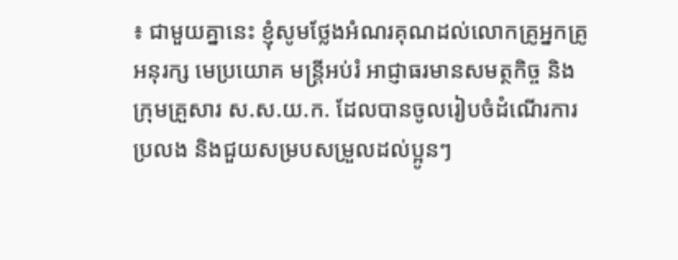៖ ជាមួយគ្នានេះ ខ្ញុំសូមថ្លែងអំណរគុណដល់លោកគ្រូអ្នកគ្រូ អនុរក្ស មេប្រយោគ មន្រ្តីអប់រំ អាជ្ញាធរមានសមត្ថកិច្ច និងក្រុមគ្រួសារ ស.ស.យ.ក. ដែលបានចូលរៀបចំដំណើរការប្រលង និងជួយសម្របសម្រួលដល់ប្អូនៗ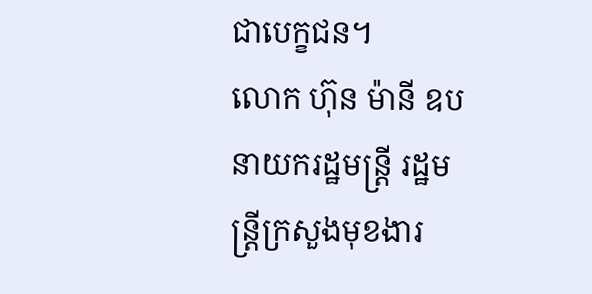ជាបេក្ខជន។
លោក ហ៊ុន ម៉ានី ឧបនាយករដ្ឋមន្ត្រី រដ្ឋមន្ត្រីក្រសួងមុខងារ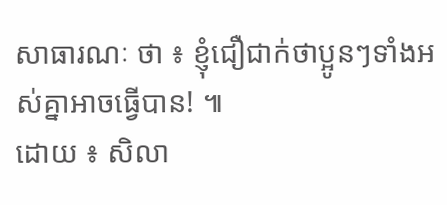សាធារណៈ ថា ៖ ខ្ញុំជឿជាក់ថាប្អូនៗទាំងអស់គ្នាអាចធ្វើបាន! ៕
ដោយ ៖ សិលា